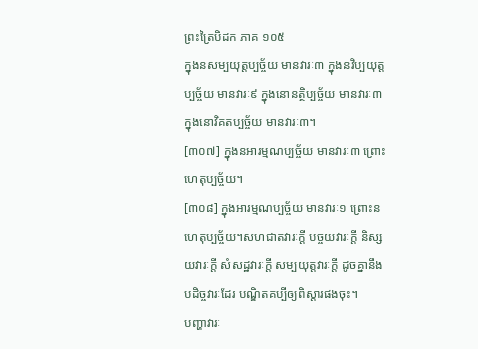ព្រះត្រៃបិដក ភាគ ១០៥
ក្នុងនសម្បយុត្តប្បច្ច័យ មានវារៈ៣ ក្នុងនវិប្បយុត្តប្បច្ច័យ មានវារៈ៩ ក្នុងនោនត្ថិប្បច្ច័យ មានវារៈ៣ ក្នុងនោវិគតប្បច្ច័យ មានវារៈ៣។
[៣០៧] ក្នុងនអារម្មណប្បច្ច័យ មានវារៈ៣ ព្រោះហេតុប្បច្ច័យ។
[៣០៨] ក្នុងអារម្មណប្បច្ច័យ មានវារៈ១ ព្រោះនហេតុប្បច្ច័យ។សហជាតវារៈក្តី បច្ចយវារៈក្តី និស្សយវារៈក្តី សំសដ្ឋវារៈក្តី សម្បយុត្តវារៈក្តី ដូចគ្នានឹងបដិច្ចវារៈដែរ បណ្ឌិតគប្បីឲ្យពិស្តារផងចុះ។
បញ្ហាវារៈ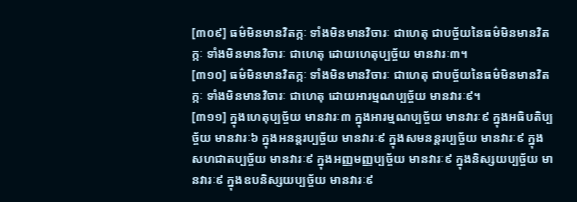[៣០៩] ធម៌មិនមានវិតក្កៈ ទាំងមិនមានវិចារៈ ជាហេតុ ជាបច្ច័យនៃធម៌មិនមានវិតក្កៈ ទាំងមិនមានវិចារៈ ជាហេតុ ដោយហេតុប្បច្ច័យ មានវារៈ៣។
[៣១០] ធម៌មិនមានវិតក្កៈ ទាំងមិនមានវិចារៈ ជាហេតុ ជាបច្ច័យនៃធម៌មិនមានវិតក្កៈ ទាំងមិនមានវិចារៈ ជាហេតុ ដោយអារម្មណប្បច្ច័យ មានវារៈ៩។
[៣១១] ក្នុងហេតុប្បច្ច័យ មានវារៈ៣ ក្នុងអារម្មណប្បច្ច័យ មានវារៈ៩ ក្នុងអធិបតិប្បច្ច័យ មានវារៈ៦ ក្នុងអនន្តរប្បច្ច័យ មានវារៈ៩ ក្នុងសមនន្តរប្បច្ច័យ មានវារៈ៩ ក្នុងសហជាតប្បច្ច័យ មានវារៈ៩ ក្នុងអញ្ញមញ្ញប្បច្ច័យ មានវារៈ៩ ក្នុងនិស្សយប្បច្ច័យ មានវារៈ៩ ក្នុងឧបនិស្សយប្បច្ច័យ មានវារៈ៩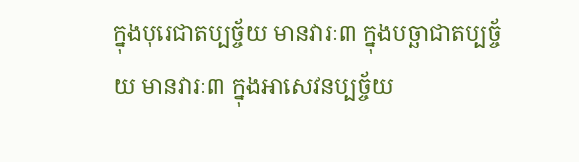ក្នុងបុរេជាតប្បច្ច័យ មានវារៈ៣ ក្នុងបច្ឆាជាតប្បច្ច័យ មានវារៈ៣ ក្នុងអាសេវនប្បច្ច័យ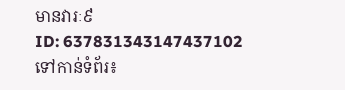មានវារៈ៩
ID: 637831343147437102
ទៅកាន់ទំព័រ៖